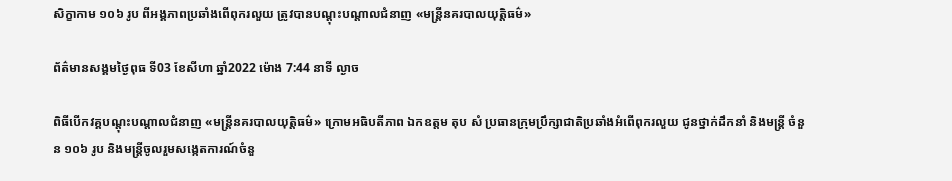សិក្ខាកាម ១០៦ រូប ពីអង្គភាពប្រឆាំងពើពុករលួយ ត្រូវបានបណ្តុះបណ្តាលជំនាញ «មន្ត្រីនគរបាលយុត្តិធម៌»

ព័ត៌មានសង្គមថ្ងៃពុធ ទី03 ខែសីហា ឆ្នាំ2022 ម៉ោង 7:44 នាទី ល្ងាច

ពិធីបើកវគ្គបណ្តុះបណ្តាលជំនាញ «មន្ត្រីនគរបាលយុត្តិធម៌» ក្រោមអធិបតីភាព ឯកឧត្តម តុប សំ ប្រធានក្រុមប្រឹក្សាជាតិប្រឆាំងអំពើពុករលួយ ជូនថ្នាក់ដឹកនាំ និងមន្ត្រី ចំនួន ១០៦ រូប និងមន្រ្តីចូលរួមសង្កេតការណ៍ចំនួ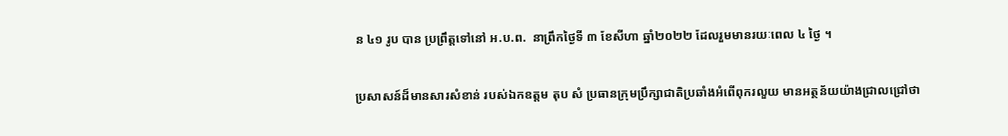ន ៤១ រូប បាន ប្រព្រឹត្តទៅនៅ អ.ប.ព.  នាព្រឹកថ្ងៃទី ៣ ខែសីហា ឆ្នាំ២០២២ ដែលរួមមានរយៈពេល ៤ ថ្ងៃ ។

ប្រសាសន៍ដ៏មានសារសំខាន់ របស់ឯកឧត្តម តុប សំ ប្រធានក្រុមប្រឹក្សាជាតិប្រឆាំងអំពើពុករលួយ មានអត្ថន័យយ៉ាងជ្រាលជ្រៅថា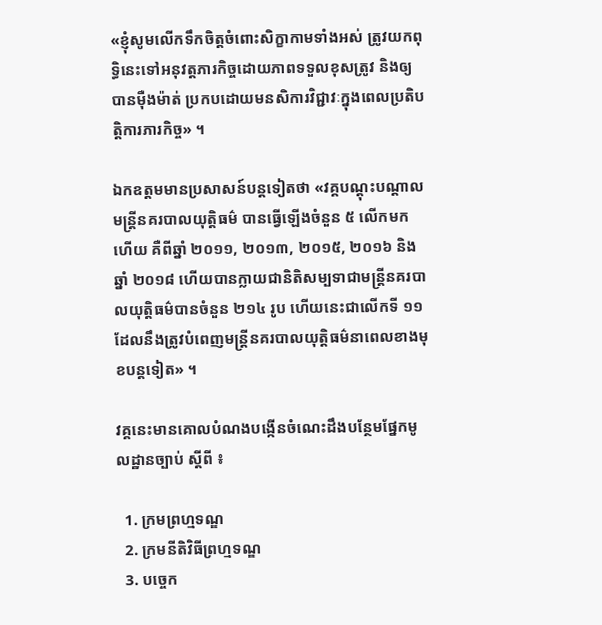«ខ្ញុំសូមលើកទឹកចិត្តចំពោះសិក្ខាកាមទាំងអស់ ត្រូវយកពុទ្ធិនេះទៅអនុវត្តភារកិច្ចដោយភាពទទួលខុសត្រូវ និងឲ្យបានម៉ឺងម៉ាត់ ប្រកបដោយមនសិការវិជ្ជាវៈក្នុងពេលប្រតិបត្តិការភារកិច្ច» ។

ឯកឧត្តមមានប្រសាសន៍បន្តទៀតថា «វគ្គបណ្តុះបណ្តាល មន្ត្រីនគរបាលយុត្តិធម៌ បានធ្វើឡើងចំនួន ៥ លើកមកហើយ គឺពីឆ្នាំ ២០១១, ២០១៣, ២០១៥, ២០១៦ និងឆ្នាំ ២០១៨ ហើយបានក្លាយជានិតិសម្បទាជាមន្ត្រីនគរបាលយុត្តិធម៌បានចំនួន ២១៤ រូប ហើយនេះជាលើកទី ១១ ដែលនឹងត្រូវបំពេញមន្ត្រីនគរបាលយុត្តិធម៌នាពេលខាងមុខបន្តទៀត» ។

វគ្គនេះមានគោលបំណងបង្កើនចំណេះដឹងបន្ថែមផ្នែកមូលដ្ឋានច្បាប់ ស្តីពី ៖

  1. ក្រមព្រហ្មទណ្ឌ
  2. ក្រមនីតិវិធីព្រហ្មទណ្ឌ
  3. បច្ចេក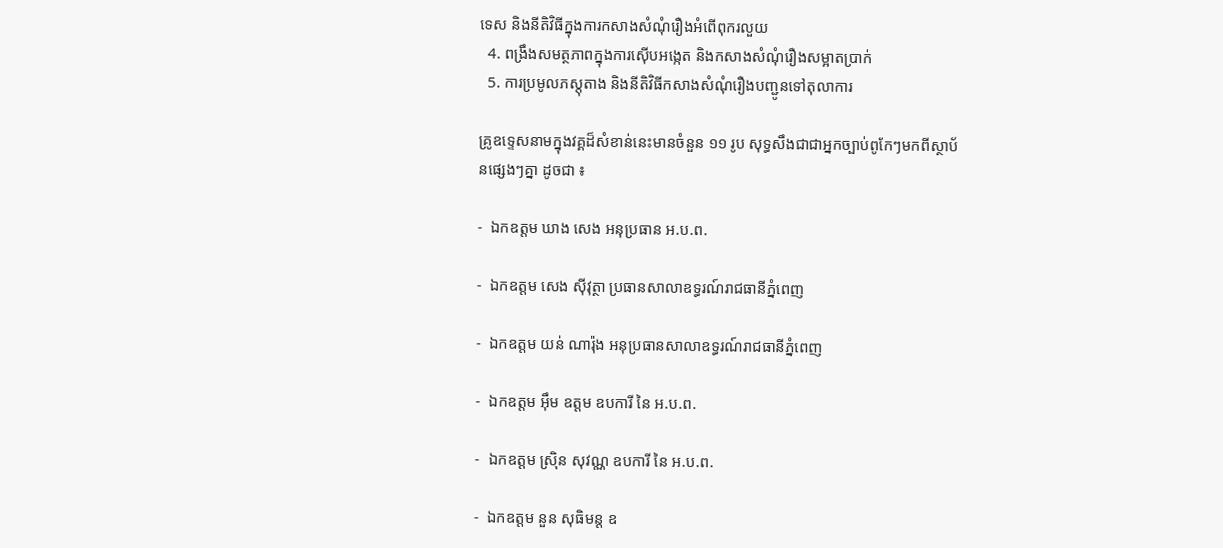ទេស និងនីតិវិធីក្នុងការកសាងសំណុំរឿងអំពើពុករលួយ
  4. ពង្រឹងសមត្ថភាពក្នុងការស៊ើបអង្កេត និងកសាងសំណុំរឿងសម្អាតប្រាក់
  5. ការប្រមូលភស្តុតាង និងនីតិវិធីកសាងសំណុំរឿងបញ្ជូនទៅតុលាការ

គ្រូឧទ្ទេសនាមក្នុងវគ្គដ៏សំខាន់នេះមានចំនួន ១១ រូប សុទ្ធសឹងជាជាអ្នកច្បាប់ពូកែៗមកពីស្ថាប័នផ្សេងៗគ្នា ដូចជា ៖

-  ឯកឧត្តម ឃាង សេង អនុប្រធាន អ.ប.ព.

-  ឯកឧត្តម សេង ស៊ីវុត្ថា ប្រធានសាលាឧទ្ធរណ៍រាជធានីភ្នំពេញ

-  ឯកឧត្តម យន់ ណារ៉ុង អនុប្រធានសាលាឧទ្ធរណ៍រាជធានីភ្នំពេញ

-  ឯកឧត្តម អ៊ឹម ឧត្តម ឧបការី នៃ អ.ប.ព.

-  ឯកឧត្តម ស្រ៊ិន សុវណ្ណ ឧបការី នៃ អ.ប.ព.

-  ឯកឧត្តម នួន សុធិមន្ត ឧ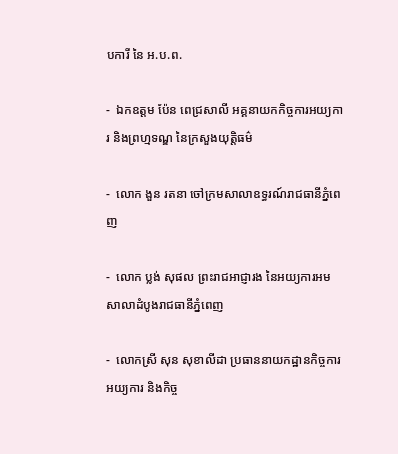បការី នៃ អ.ប.ព.

-  ឯកឧត្តម ប៉ែន ពេជ្រសាលី អគ្គនាយកកិច្ចការអយ្យការ និងព្រហ្មទណ្ឌ នៃក្រសួងយុត្តិធម៌

-  លោក ងួន រតនា ចៅក្រមសាលាឧទ្ធរណ៍រាជធានីភ្នំពេញ

-  លោក ប្លង់ សុផល ព្រះរាជអាជ្ញារង នៃអយ្យការអមសាលាដំបូងរាជធានីភ្នំពេញ

-  លោកស្រី សុន សុខាលីដា ប្រធាននាយកដ្ឋានកិច្ចការអយ្យការ និងកិច្ច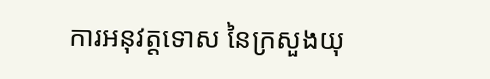ការអនុវត្តទោស នៃក្រសួងយុ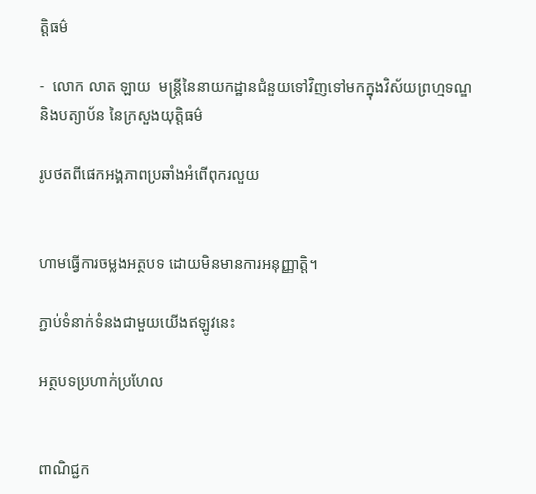ត្តិធម៌

-  លោក លាត ឡាយ  មន្ត្រីនៃនាយកដ្ឋានជំនួយទៅវិញទៅមកក្នុងវិស័យព្រហ្មទណ្ឌ និងបត្យាប័ន នៃក្រសួងយុត្តិធម៌

រូបថតពីផេកអង្គភាពប្រឆាំងអំពើពុករលួយ


ហាមធ្វើការចម្លងអត្ថបទ ដោយមិនមានការអនុញ្ញាត្តិ។

ភ្ជាប់ទំនាក់ទំនងជាមួយយើងឥឡូវនេះ

អត្ថបទប្រហាក់ប្រហែល


ពាណិជ្ជក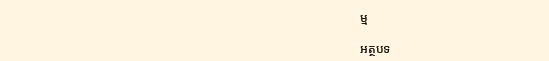ម្ម

អត្ថបទ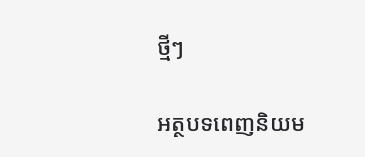ថ្មីៗ

អត្ថបទពេញនិយម